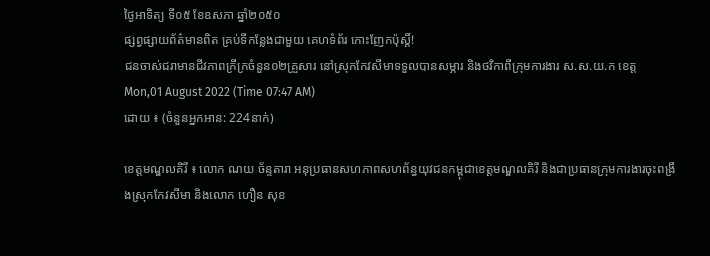ថ្ងៃអាទិត្យ ទី០៥ ខែឧសភា ឆ្នាំ២០៥០
ផ្សព្វផ្សាយព័ត៌មានពិត គ្រប់ទីកន្លែងជាមួយ គេហទំព័រ កោះញែកប៉ុស្តិ៍!
ជនចាស់ជរាមានជីវភាពក្រីក្រចំនួន០២គ្រួសារ នៅស្រុកកែវសីមាទទួលបានសម្ភារ និងថវិកាពីក្រុមការងារ ស.ស.យ.ក ខេត្ត
Mon,01 August 2022 (Time 07:47 AM)
ដោយ ៖ (ចំនួនអ្នកអាន: 224នាក់)

ខេត្តមណ្ឌលគិរី ៖ លោក ណយ ច័ន្ទតារា អនុប្រធានសហភាពសហព័ន្ធយុវជនកម្ពុជាខេត្តមណ្ឌលគិរី និងជាប្រធានក្រុមការងារចុះពង្រឹងស្រុកកែវសីមា និងលោក ហឿន សុខ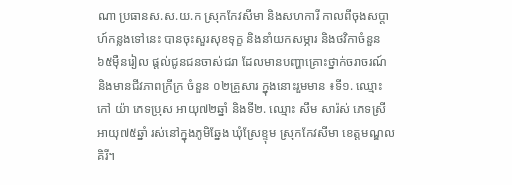ណា ប្រធានស.ស.យ.ក ស្រុកកែវសីមា និងសហការី កាលពីចុងសប្តាហ៍កន្លងទៅនេះ បានចុះសួរសុខទុក្ខ និងនាំយកសម្ភារ និងថវិកាចំនួន ៦៥ម៉ឺនរៀល ផ្តល់ជូនជនចាស់ជរា ដែលមានបញ្ហាគ្រោះថ្នាក់ចរាចរណ៍ និងមានជីវភាពក្រីក្រ ចំនួន ០២គ្រួសារ ក្នុងនោះរួមមាន ៖ទី១. ឈ្មោះ កៅ យ៉ា ភេទប្រុស អាយុ៧២ឆ្នាំ និងទី២. ឈ្មោះ សឹម សារ៉ស់ ភេទស្រី អាយុ៧៥ឆ្នាំ រស់នៅក្នុងភូមិឆ្នែង ឃុំស្រែខ្ទុម ស្រុកកែវសីមា ខេត្តមណ្ឌលគិរី។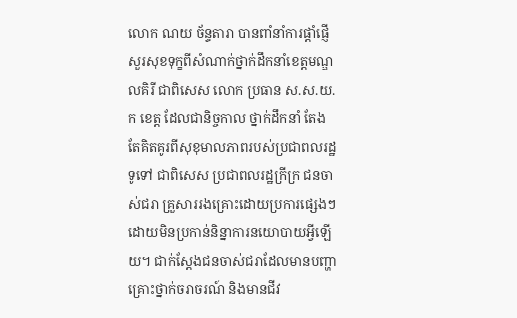លោក ណយ ច័ន្ទតារា បានពាំនាំការផ្តាំផ្ញើសួរសុខទុក្ខពីសំណាក់ថ្នាក់ដឹកនាំខេត្តមណ្ឌលគិរី ជាពិសេស លោក ប្រធាន ស.ស.យ.ក ខេត្ត ដែលជានិច្ចកាល ថ្នាក់ដឹកនាំ តែងតែគិតគូរពីសុខុមាលភាពរបស់ប្រជាពលរដ្ឋទូទៅ ជាពិសេស ប្រជាពលរដ្ឋក្រីក្រ ជនចាស់ជរា គ្រួសាររងគ្រោះដោយប្រការផ្សេងៗ ដោយមិនប្រកាន់និន្នាការនយោបាយអ្វីឡើយ។ ជាក់ស្តែងជនចាស់ជរាដែលមានបញ្ហាគ្រោះថ្នាក់ចរាចរណ៍ និងមានជីវ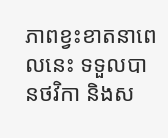ភាពខ្វះខាតនាពេលនេះ ទទួលបានថវិកា និងស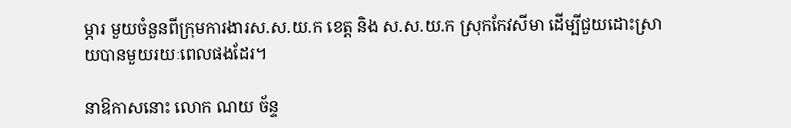ម្ភារ មួយចំនួនពីក្រុមការងារស.ស.យ.ក ខេត្ត និង ស.ស.យ.ក ស្រុកកែវសីមា ដើម្បីជួយដោះស្រាយបានមួយរយៈពេលផងដែរ។

នាឱកាសនោះ លោក ណយ ច័ន្ទ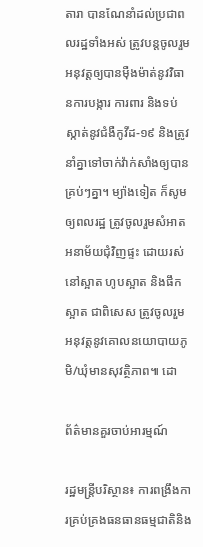តារា បានណែនាំដល់ប្រជាពលរដ្ឋទាំងអស់ ត្រូវបន្តចូលរួមអនុវត្តឲ្យបានម៉ឺងម៉ាត់នូវវិធានការបង្ការ ការពារ និងទប់ស្កាត់នូវជំងឺកូវីដ-១៩ និងត្រូវនាំគ្នាទៅចាក់វ៉ាក់សាំងឲ្យបានគ្រប់ៗគ្នា។ ម្យ៉ាងទៀត ក៏សូមឲ្យពលរដ្ឋ ត្រូវចូលរួមសំអាតអនាម័យជុំវិញផ្ទះ ដោយរស់នៅស្អាត ហូបស្អាត និងផឹកស្អាត ជាពិសេស ត្រូវចូលរួមអនុវត្តនូវគោលនយោបាយភូមិ/ឃុំមានសុវត្ថិភាព៕ ដោ

ព័ត៌មានគួរចាប់អារម្មណ៍

រដ្ឋមន្រ្តីបរិស្ថាន៖ ការពង្រឹងការគ្រប់គ្រងធនធានធម្មជាតិនិង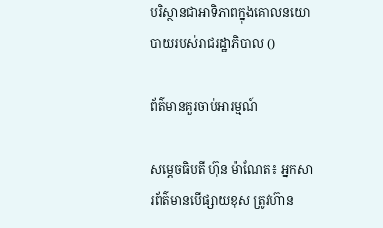បរិស្ថានជាអាទិភាពក្នុងគោលនយោបាយរបស់រាជរដ្ឋាភិបាល ()

ព័ត៌មានគួរចាប់អារម្មណ៍

សម្តេចធិបតី ហ៊ុន ម៉ាណែត៖ អ្នកសារព័ត៌មានបើផ្សាយខុស ត្រូវហ៊ាន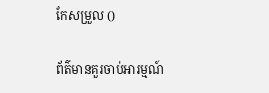កែសម្រួល ()

ព័ត៌មានគួរចាប់អារម្មណ៍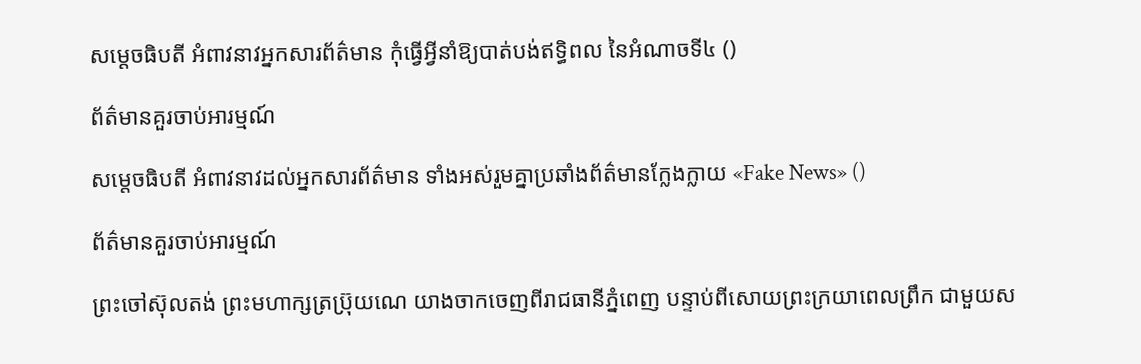សម្តេចធិបតី អំពាវនាវអ្នកសារព័ត៌មាន កុំធ្វើអ្វីនាំឱ្យបាត់បង់ឥទ្ធិពល នៃអំណាចទី៤ ()

ព័ត៌មានគួរចាប់អារម្មណ៍

សម្តេចធិបតី អំពាវនាវដល់អ្នកសារព័ត៌មាន ទាំងអស់រួមគ្នាប្រឆាំងព័ត៌មានក្លែងក្លាយ «Fake News» ()

ព័ត៌មានគួរចាប់អារម្មណ៍

ព្រះចៅស៊ុលតង់ ព្រះមហាក្សត្រប្រ៊ុយណេ យាងចាកចេញពីរាជធានីភ្នំពេញ បន្ទាប់ពីសោយព្រះក្រយាពេលព្រឹក ជាមួយស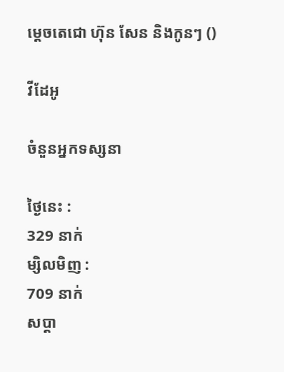ម្តេចតេជោ ហ៊ុន សែន និងកូនៗ ()

វីដែអូ

ចំនួនអ្នកទស្សនា

ថ្ងៃនេះ :
329 នាក់
ម្សិលមិញ :
709 នាក់
សប្តា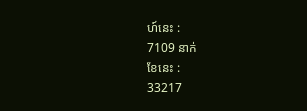ហ៍នេះ :
7109 នាក់
ខែនេះ :
33217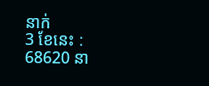នាក់
3 ខែនេះ :
68620 នា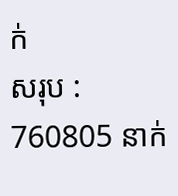ក់
សរុប :
760805 នាក់